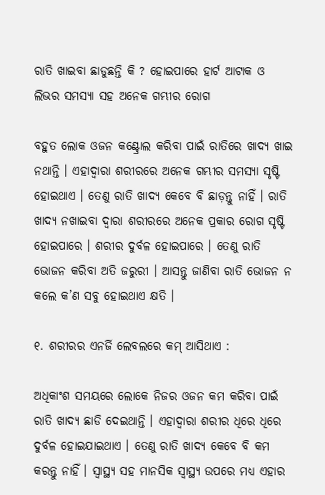ରାତି ଖାଇବା ଛାଡୁଛନ୍ତି କି ? ହୋଇପାରେ ହାର୍ଟ ଆଟାକ ଓ ଲିଭର ସମସ୍ୟା ସହ ଅନେକ ଗମ୍ଭୀର ରୋଗ

ବହୁତ ଲୋକ ଓଜନ କଣ୍ଟ୍ରୋଲ କରିବା ପାଇଁ ରାତିରେ ଖାଦ୍ୟ ଖାଇ ନଥାନ୍ତି । ଏହାଦ୍ୱାରା ଶରୀରରେ ଅନେକ ଗମ୍ଭୀର ସମସ୍ୟା ସୃଷ୍ଟି ହୋଇଥାଏ । ତେଣୁ ରାତି ଖାଦ୍ୟ କେବେ ବି ଛାଡ଼ନ୍ତୁ ନାହିଁ । ରାତି ଖାଦ୍ୟ ନଖାଇବା ଦ୍ୱାରା ଶରୀରରେ ଅନେକ ପ୍ରକାର ରୋଗ ସୃଷ୍ଟି ହୋଇପାରେ । ଶରୀର ଦୁର୍ବଳ ହୋଇପାରେ । ତେଣୁ ରାତି ଭୋଜନ କରିବା ଅତି ଜରୁରୀ । ଆସନ୍ତୁ ଜାଣିବା ରାତି ଭୋଜନ ନ କଲେ କ’ଣ ସବୁ ହୋଇଥାଏ କ୍ଷତି ।

୧. ଶରୀରର ଏନର୍ଜି ଲେବଲରେ କମ୍‌ ଆସିଥାଏ :

ଅଧିକାଂଶ ସମୟରେ ଲୋକେ ନିଜର ଓଜନ କମ କରିବା ପାଇଁ ରାତି ଖାଦ୍ୟ ଛାଡି ଦେଇଥାନ୍ତି । ଏହାଦ୍ୱାରା ଶରୀର ଧିରେ ଧିରେ ଦୁର୍ବଳ ହୋଇଯାଇଥାଏ । ତେଣୁ ରାତି ଖାଦ୍ୟ କେବେ ବି କମ କରନ୍ତୁ ନାହିଁ । ସ୍ୱାସ୍ଥ୍ୟ ସହ ମାନସିକ ସ୍ୱାସ୍ଥ୍ୟ ଉପରେ ମଧ୍ୟ ଏହାର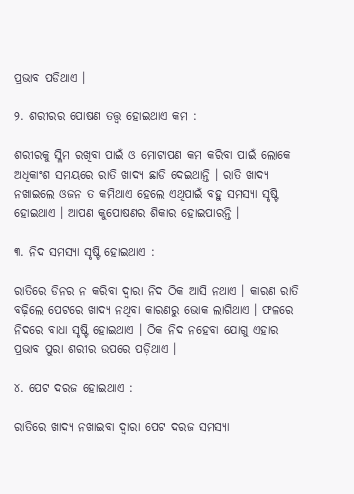ପ୍ରଭାବ ପଡିଥାଏ ।

୨. ଶରୀରର ପୋଷଣ ତତ୍ତ୍ୱ ହୋଇଥାଏ କମ :

ଶରୀରକୁ ସ୍ଳିମ ରଖିବା ପାଇଁ ଓ ମୋଟାପଣ କମ କରିବା ପାଇଁ ଲୋକେ ଅଧିକାଂଶ ସମୟରେ ରାତି ଖାଦ୍ୟ ଛାଡି ଦେଇଥାନ୍ତି । ରାତି ଖାଦ୍ୟ ନଖାଇଲେ ଓଜନ ତ କମିଥାଏ ହେଲେ ଏଥିପାଇଁ ବହୁ ସମସ୍ୟା ସୃଷ୍ଟି ହୋଇଥାଏ । ଆପଣ କୁପୋଷଣର ଶିକାର ହୋଇପାରନ୍ତି ।

୩. ନିଦ ସମସ୍ୟା ସୃଷ୍ଟି ହୋଇଥାଏ :

ରାତିରେ ଡିନର ନ କରିବା ଦ୍ୱାରା ନିଦ ଠିକ ଆସି ନଥାଏ । କାରଣ ରାତି ବଢ଼ିଲେ ପେଟରେ ଖାଦ୍ୟ ନଥିବା କାରଣରୁ ଭୋକ ଲାଗିଥାଏ । ଫଳରେ ନିଦରେ ବାଧା ସୃଷ୍ଟି ହୋଇଥାଏ । ଠିକ ନିଦ ନହେବା ଯୋଗୁ ଏହାର ପ୍ରଭାବ ପୁରା ଶରୀର ଉପରେ ପଡ଼ିଥାଏ ।

୪. ପେଟ ଦରଜ ହୋଇଥାଏ :

ରାତିରେ ଖାଦ୍ୟ ନଖାଇବା ଦ୍ୱାରା ପେଟ ଦରଜ ସମସ୍ୟା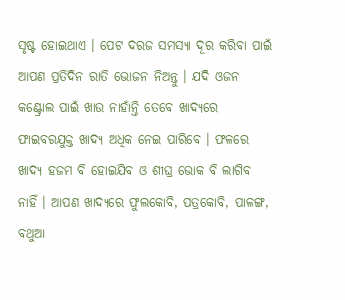ସୃଷ୍ଟ ହୋଇଥାଏ । ପେଟ ଦରଜ ସମସ୍ୟା ଦୂର କରିବା ପାଇଁ ଆପଣ ପ୍ରତିଦିନ ରାତି ଭୋଜନ ନିଅନ୍ତୁ । ଯଦି ଓଜନ କଣ୍ଟ୍ରୋଲ ପାଇଁ ଖାଉ ନାହାଁନ୍ତି ତେବେ ଖାଦ୍ୟରେ ଫାଇବରଯୁକ୍ତ ଖାଦ୍ୟ ଅଧିକ ନେଇ ପାରିବେ । ଫଳରେ ଖାଦ୍ୟ ହଜମ ବି ହୋଇଯିବ ଓ ଶୀଘ୍ର ଭୋକ ବି ଲାଗିବ ନାହିଁ । ଆପଣ ଖାଦ୍ୟରେ ଫୁଲକୋବି, ପତ୍ରକୋବି, ପାଳଙ୍ଗ, ବଥୁଆ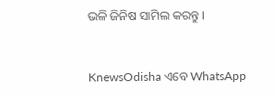ଭଳି ଜିନିଷ ସାମିଲ କରନ୍ତୁ ।


KnewsOdisha ଏବେ WhatsApp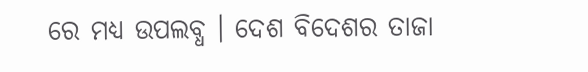ରେ ମଧ୍ୟ ଉପଲବ୍ଧ । ଦେଶ ବିଦେଶର ତାଜା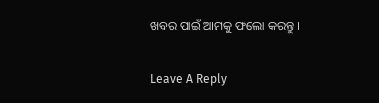ଖବର ପାଇଁ ଆମକୁ ଫଲୋ କରନ୍ତୁ ।

Leave A Reply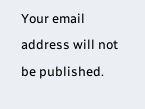Your email address will not be published.